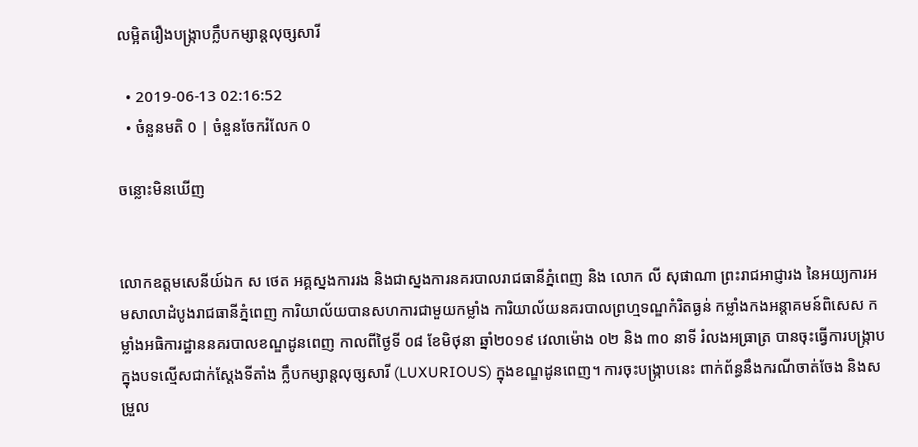លម្អិតរឿងបង្ក្រាបក្លឹបកម្សាន្តលុច្សសារី

  • 2019-06-13 02:16:52
  • ចំនួនមតិ 0 | ចំនួនចែករំលែក 0

ចន្លោះមិនឃើញ


លោកឧត្តមសេនីយ៍ឯក ស ថេត អគ្គស្នងការរង និងជាស្នងការនគរបាលរាជធានីភ្នំពេញ និង លោក លី សុផាណា ព្រះរាជអាជ្ញារង នៃអយ្យការអមសាលាដំបូងរាជធានីភ្នំពេញ ការិយាល័យបានសហការជាមួយកម្លាំង ការិយាល័យនគរបាលព្រហ្មទណ្ឌកំរិតធ្ងន់ កម្លាំងកងអន្តាគមន៍ពិសេស កម្លាំងអធិការដ្ឋាននគរបាលខណ្ឌដូនពេញ កាលពីថ្ងៃទី ០៨ ខែមិថុនា ឆ្នាំ២០១៩ វេលាម៉ោង ០២ និង ៣០ នាទី រំលងអធ្រាត្រ បានចុះធ្វើការបង្រ្កាបក្នុងបទល្មើសជាក់សែ្តងទីតាំង ក្លឹបកម្សាន្តលុច្សសារី (LUXURIOUS) ក្នុងខណ្ឌដូនពេញ។ ការចុះបង្ក្រាបនេះ ពាក់ព័ន្ធនឹងករណីចាត់ចែង និងសម្រួល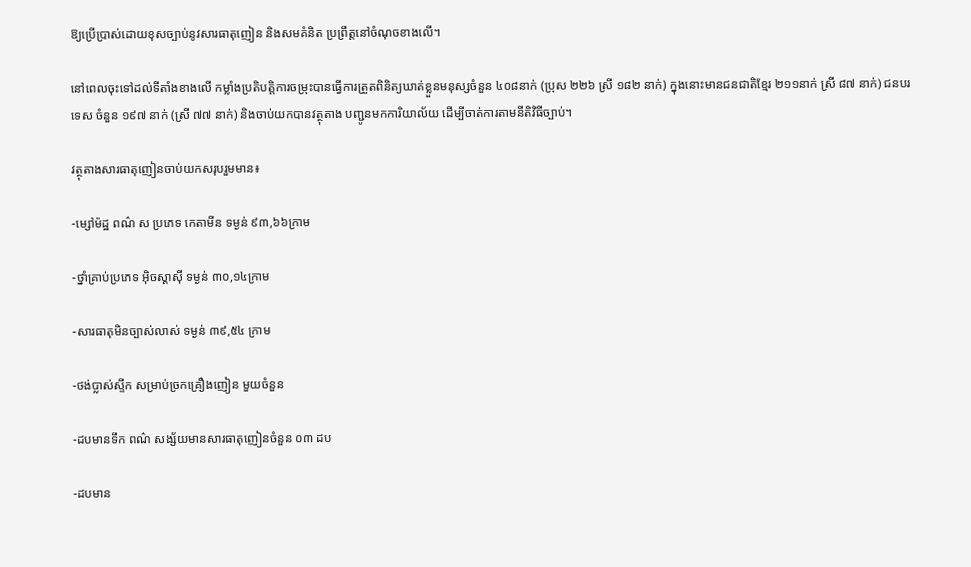ឱ្យប្រើប្រាស់ដោយខុសច្បាប់នូវសារធាតុញៀន និងសមគំនិត ប្រព្រឹត្តនៅចំណុចខាងលើ។

នៅពេលចុះទៅដល់ទីតាំងខាងលើ កម្លាំងប្រតិបត្តិការចម្រុះបានធ្វើការត្រួតពិនិត្យឃាត់ខ្លួនមនុស្សចំនួន ៤០៨នាក់ (ប្រុស ២២៦ ស្រី ១៨២ នាក់) ក្នុងនោះមានជនជាតិខ្មែរ ២១១នាក់ ស្រី ៨៧ នាក់) ជនបរទេស ចំនួន ១៩៧ នាក់ (ស្រី ៧៧ នាក់) និងចាប់យកបានវត្ថុតាង បញ្ជូនមកការិយាល័យ ដើម្បីចាត់ការតាមនីតិវិធីច្បាប់។

វត្ថុតាងសារធាតុញៀនចាប់យកសរុបរួមមាន៖

-ម្សៅម៉ដ្ឋ ពណ៌ ស ប្រភេទ កេតាមីន ទម្ងន់ ៩៣,៦៦ក្រាម

-ថ្នាំគ្រាប់ប្រភេទ អ៊ិចស្តាស៊ី ទម្ងន់ ៣០,១៤ក្រាម

-សារធាតុមិនច្បាស់លាស់ ទម្ងន់ ៣៩,៥៤ ក្រាម

-ថង់ប្លាស់ស្ទីក សម្រាប់ច្រកគ្រឿងញៀន មួយចំនួន

-ដបមានទឹក ពណ៌ សង្ស័យមានសារធាតុញៀនចំនួន ០៣ ដប

-ដបមាន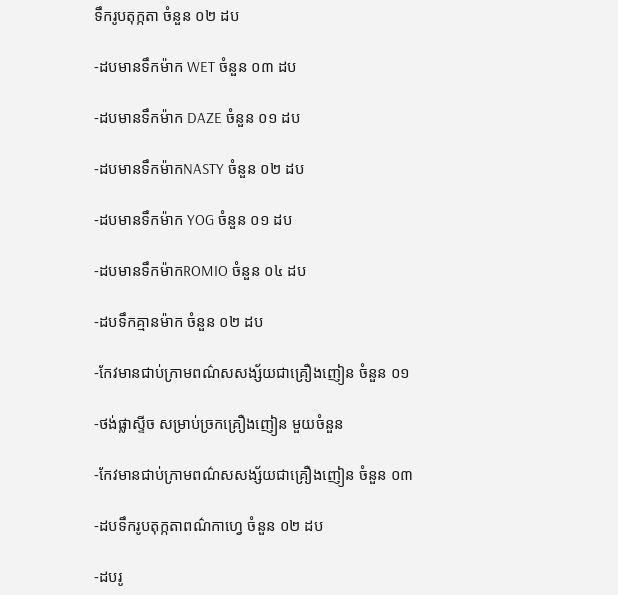ទឹករូបតុក្កតា ចំនួន ០២ ដប

-ដបមានទឹកម៉ាក WET ចំនួន ០៣ ដប

-ដបមានទឹកម៉ាក DAZE ចំនួន ០១ ដប

-ដបមានទឹកម៉ាកNASTY ចំនួន ០២ ដប

-ដបមានទឹកម៉ាក YOG ចំនួន ០១ ដប

-ដបមានទឹកម៉ាកROMIO ចំនួន ០៤ ដប

-ដបទឹកគ្មានម៉ាក ចំនួន ០២ ដប

-កែវមានជាប់ក្រាមពណ៌សសង្ស័យជាគ្រឿងញៀន ចំនួន ០១

-ថង់ផ្លាស្ទីច សម្រាប់ច្រកគ្រឿងញៀន មួយចំនួន

-កែវមានជាប់ក្រាមពណ៌សសង្ស័យជាគ្រឿងញៀន ចំនួន ០៣

-ដបទឹករូបតុក្កតាពណ៌កាហ្វេ ចំនួន ០២ ដប

-ដបរូ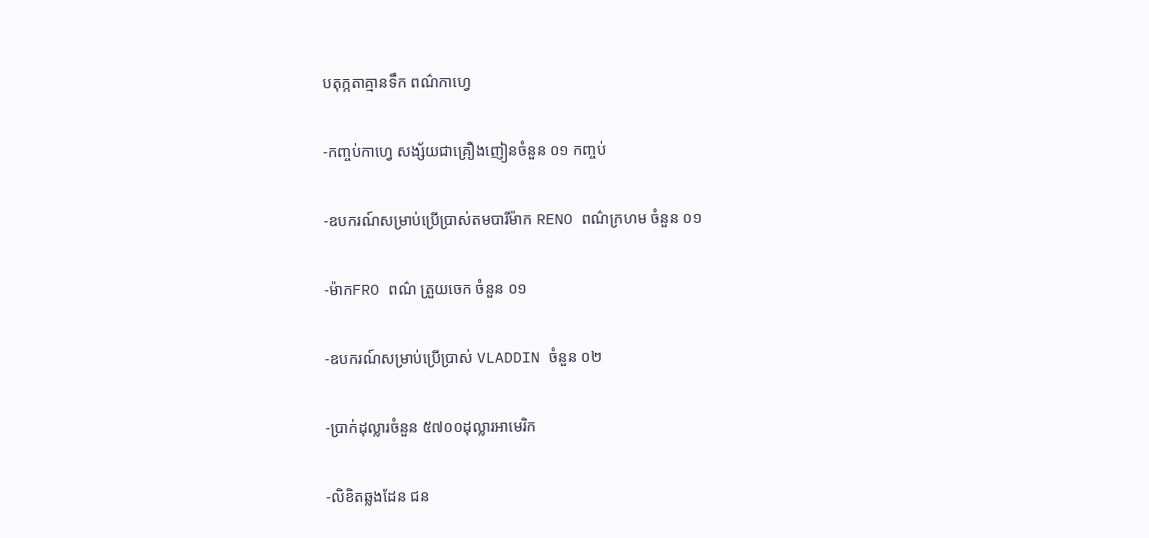បតុក្កតាគ្មានទឹក ពណ៌កាហ្វេ

-កញ្ចប់កាហ្វេ សង្ស័យជាគ្រឿងញៀនចំនួន ០១ កញ្ចប់

-ឧបករណ៍សម្រាប់ប្រើប្រាស់តមបារីម៉ាក RENO ពណ៌ក្រហម ចំនួន ០១

-ម៉ាកFRO ពណ៌ ត្រួយចេក ចំនួន ០១

-ឧបករណ៍សម្រាប់ប្រើប្រាស់ VLADDIN ចំនួន ០២

-ប្រាក់ដុល្លារចំនួន ៥៧០០ដុល្លារអាមេរិក

-លិខិតឆ្លងដែន ជន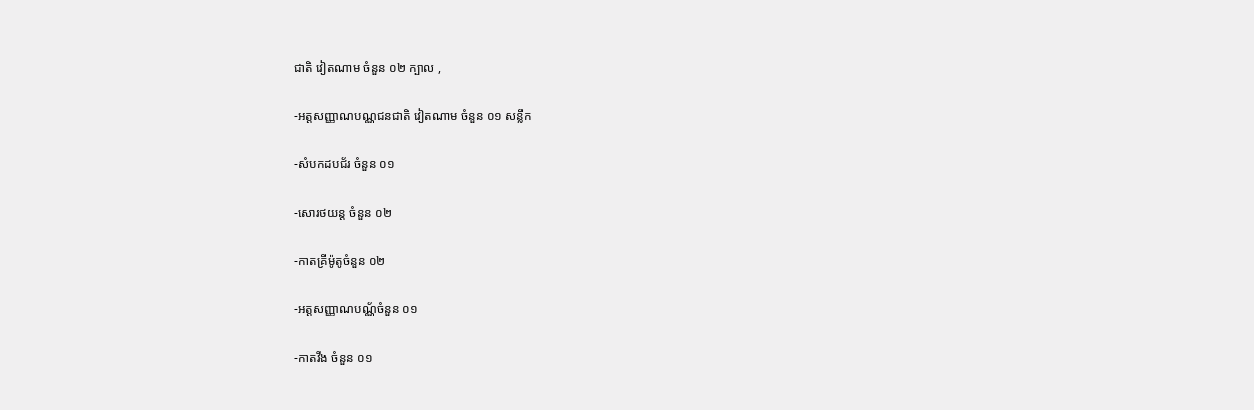ជាតិ វៀតណាម ចំនួន ០២ ក្បាល ,

-អត្តសញ្ញាណបណ្ណជនជាតិ វៀតណាម ចំនួន ០១ សន្លឹក

-សំបកដបជ័រ ចំនួន ០១

-សោរថយន្ត ចំនួន ០២

-កាតគ្រីម៉ូតូចំនួន ០២

-អត្តសញ្ញាណបណ្ណ័ចំនួន ០១

-កាតវីង ចំនួន ០១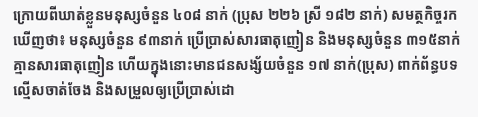ក្រោយពីឃាត់ខ្លួនមនុស្សចំនួន ៤០៨ នាក់ (ប្រុស ២២៦ ស្រី ១៨២ នាក់) សមត្ថកិច្ចរកឃើញថា៖ មនុស្សចំនួន ៩៣នាក់ ប្រើប្រាស់សារធាតុញៀន និងមនុស្សចំនួន ៣១៥នាក់ គ្មានសារធាតុញៀន ហើយក្នុងនោះមានជនសង្ស័យចំនួន ១៧ នាក់(ប្រុស) ពាក់ព័ន្ធបទល្មើសចាត់ចែង និងសម្រួលឲ្យប្រើប្រាស់ដោ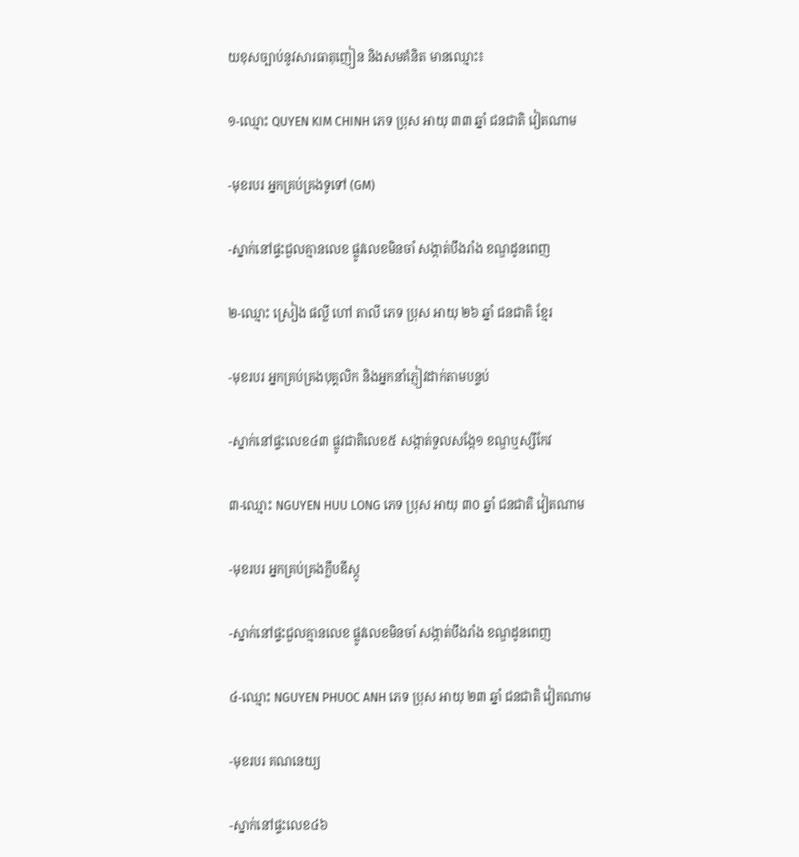យខុសច្បាប់នូវសារធាតុញៀន និងសមគំនិត មានឈ្មោះ៖

១-ឈ្មោះ QUYEN KIM CHINH ភេទ ប្រុស អាយុ ៣៣ ឆ្នាំ ជនជាតិ វៀតណាម

-មុខរបរ អ្នកគ្រប់គ្រងទូទៅ (GM)

-ស្នាក់នៅផ្ទះជួលគ្មានលេខ ផ្លូវលេខមិនចាំ សង្កាត់បឹងរាំង ខណ្ឌដូនពេញ

២-ឈ្មោះ ស្រៀង ផល្លី ហៅ តាលី ភេទ ប្រុស អាយុ ២៦ ឆ្នាំ ជនជាតិ ខ្មែរ

-មុខរបរ អ្នកគ្រប់គ្រងបុគ្គលិក និងអ្នកនាំភ្ញៀវដាក់តាមបន្ទប់

-ស្នាក់នៅផ្ទះលេខ៤៣ ផ្លូវជាតិលេខ៥ សង្កាត់ទួលសង្កែ១ ខណ្ឌឬស្សីកែវ

៣-ឈ្មោះ NGUYEN HUU LONG ភេទ ប្រុស អាយុ ៣០ ឆ្នាំ ជនជាតិ វៀតណាម

-មុខរបរ អ្នកគ្រប់គ្រងក្លឹបឌីស្កូ

-ស្នាក់នៅផ្ទះជួលគ្មានលេខ ផ្លូវលេខមិនចាំ សង្កាត់បឹងរាំង ខណ្ឌដូនពេញ

៤-ឈ្មោះ NGUYEN PHUOC ANH ភេទ ប្រុស អាយុ ២៣ ឆ្នាំ ជនជាតិ វៀតណាម

-មុខរបរ គណនេយ្យ

-ស្នាក់នៅផ្ទះលេខ៤៦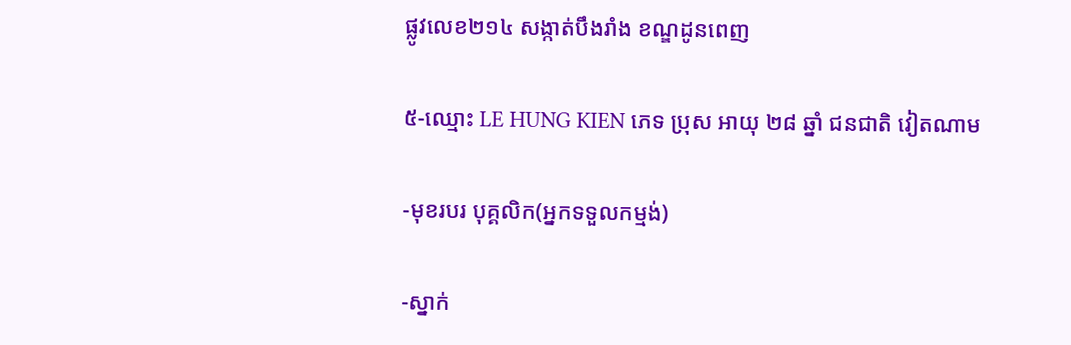ផ្លូវលេខ២១៤ សង្កាត់បឹងរាំង ខណ្ឌដូនពេញ

៥-ឈ្មោះ LE HUNG KIEN ភេទ ប្រុស អាយុ ២៨ ឆ្នាំ ជនជាតិ វៀតណាម

-មុខរបរ បុគ្គលិក(អ្នកទទួលកម្មង់)

-ស្នាក់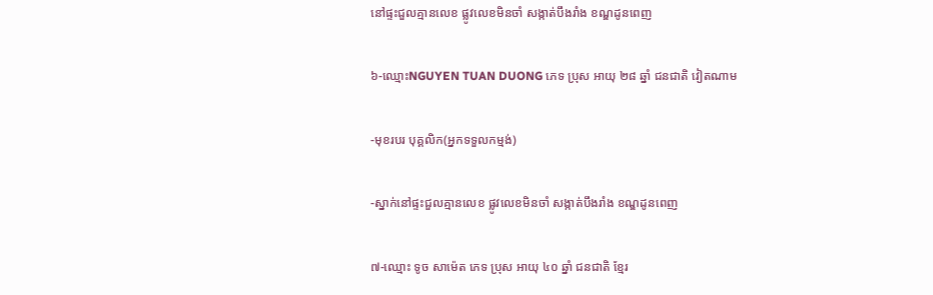នៅផ្ទះជួលគ្មានលេខ ផ្លូវលេខមិនចាំ សង្កាត់បឹងរាំង ខណ្ឌដូនពេញ

៦-ឈ្មោះNGUYEN TUAN DUONG ភេទ ប្រុស អាយុ ២៨ ឆ្នាំ ជនជាតិ វៀតណាម

-មុខរបរ បុគ្គលិក(អ្នកទទួលកម្មង់)

-ស្នាក់នៅផ្ទះជួលគ្មានលេខ ផ្លូវលេខមិនចាំ សង្កាត់បឹងរាំង ខណ្ឌដូនពេញ

៧-ឈ្មោះ ទូច សាម៉េត ភេទ ប្រុស អាយុ ៤០ ឆ្នាំ ជនជាតិ ខ្មែរ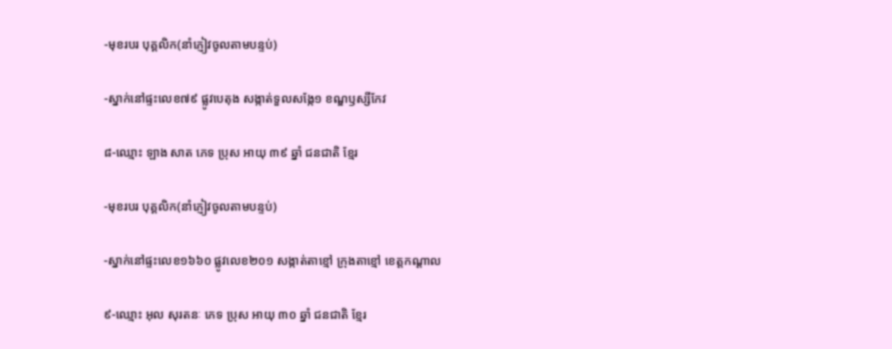-មុខរបរ បុគ្គលិក(នាំភ្ញៀវចូលតាមបន្ទប់)

-ស្នាក់នៅផ្ទះលេខ៧៩ ផ្លូវបេតុង សង្កាត់ទួលសង្កែ១ ខណ្ឌឫស្សីកែវ

៨-ឈ្មោះ ឡាង សាត ភេទ ប្រុស អាយុ ៣៩ ឆ្នាំ ជនជាតិ ខ្មែរ

-មុខរបរ បុគ្គលិក(នាំភ្ញៀវចូលតាមបន្ទប់)

-ស្នាក់នៅផ្ទះលេខ១៦៦០ ផ្លូវលេខ២០១ សង្កាត់តាខ្មៅ ក្រុងតាខ្មៅ ខេត្តកណ្តាល

៩-ឈ្មោះ អុល សុរតនៈ ភេទ ប្រុស អាយុ ៣០ ឆ្នាំ ជនជាតិ ខ្មែរ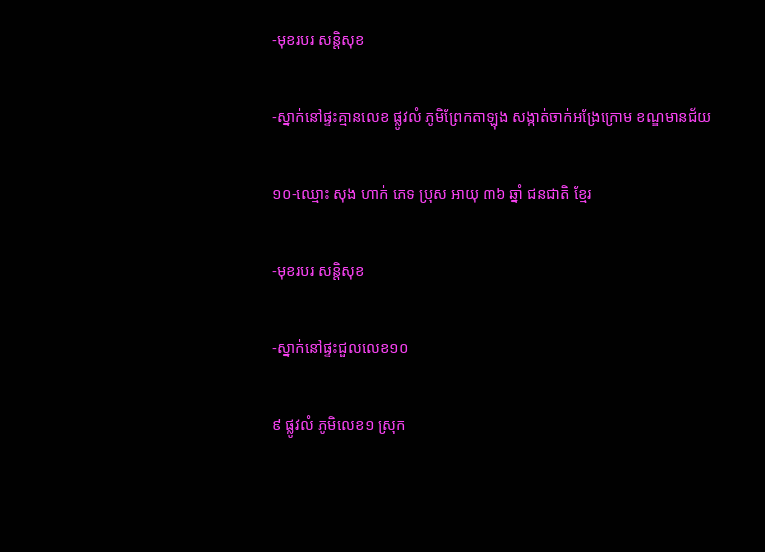-មុខរបរ សន្តិសុខ

-ស្នាក់នៅផ្ទះគ្មានលេខ ផ្លូវលំ ភូមិព្រែកតាឡុង សង្កាត់ចាក់អង្រែក្រោម ខណ្ឌមានជ័យ

១០-ឈ្មោះ សុង ហាក់ ភេទ ប្រុស អាយុ ៣៦ ឆ្នាំ ជនជាតិ ខ្មែរ

-មុខរបរ សន្តិសុខ

-ស្នាក់នៅផ្ទះជួលលេខ១០

៩ ផ្លូវលំ ភូមិលេខ១ ស្រុក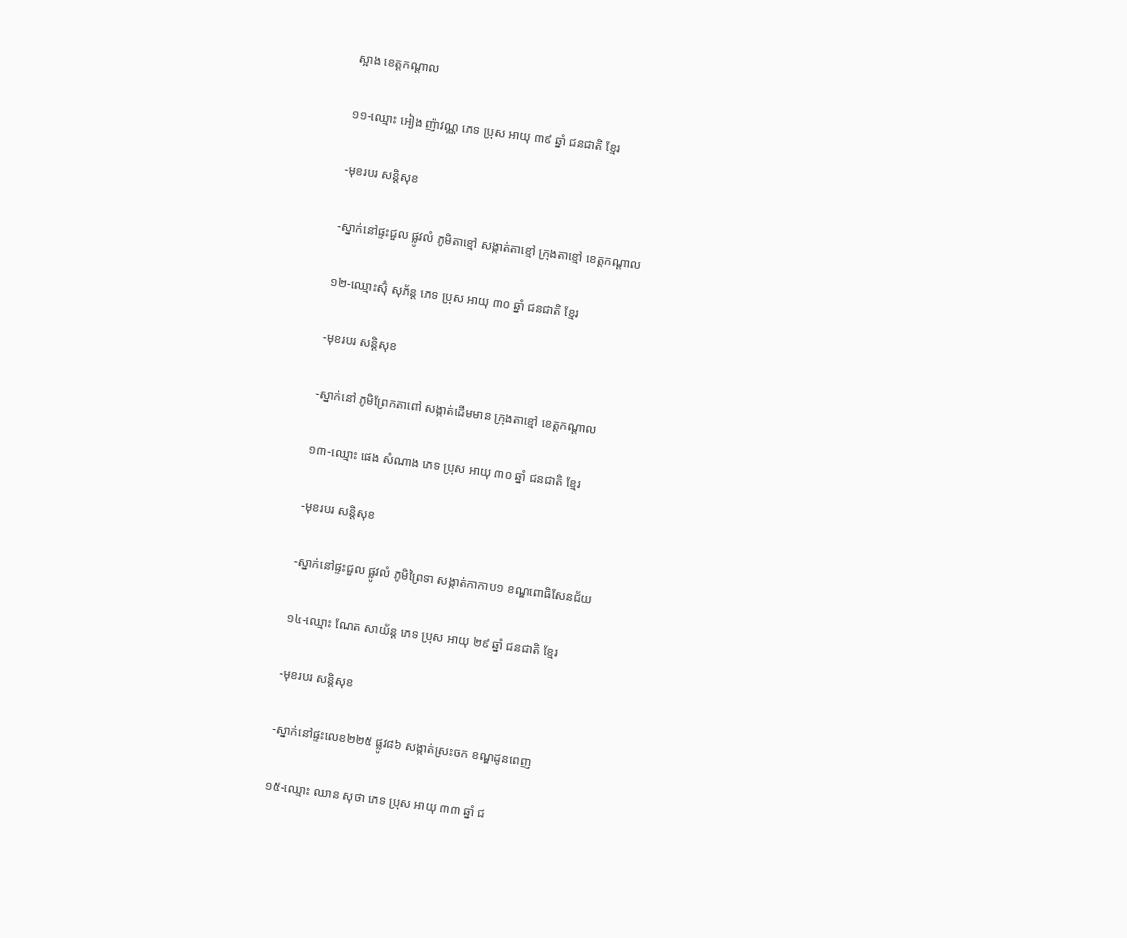ស្អាង ខេត្តកណ្តាល

១១-ឈ្មោះ អៀង ញ៉ាវណ្ណ ភេទ ប្រុស អាយុ ៣៩ ឆ្នាំ ជនជាតិ ខ្មែរ

-មុខរបរ សន្តិសុខ

-ស្នាក់នៅផ្ទះជួល ផ្លូវលំ ភូមិតាខ្មៅ សង្កាត់តាខ្មៅ ក្រុងតាខ្មៅ ខេត្តកណ្តាល

១២-ឈ្មោះស៊ុំ សុភ័ន្ត ភេទ ប្រុស អាយុ ៣០ ឆ្នាំ ជនជាតិ ខ្មែរ

-មុខរបរ សន្តិសុខ

-ស្នាក់នៅ ភូមិព្រែកតាពៅ សង្កាត់ដើមមាន ក្រុងតាខ្មៅ ខេត្តកណ្តាល

១៣-ឈ្មោះ ផេង សំណាង ភេទ ប្រុស អាយុ ៣០ ឆ្នាំ ជនជាតិ ខ្មែរ

-មុខរបរ សន្តិសុខ

-ស្នាក់នៅផ្ទះជួល ផ្លូវលំ ភូមិព្រៃទា សង្កាត់កាកាប១ ខណ្ឌពោធិសែនជ័យ

១៤-ឈ្មោះ ណែត សាយ័ន្ត ភេទ ប្រុស អាយុ ២៩ ឆ្នាំ ជនជាតិ ខ្មែរ

-មុខរបរ សន្តិសុខ

-ស្នាក់នៅផ្ទះលេខ២២៥ ផ្លូវ៨៦ សង្កាត់ស្រះចក ខណ្ឌដូនពេញ

១៥-ឈ្មោះ ឈាន សុថា ភេទ ប្រុស អាយុ ៣៣ ឆ្នាំ ជ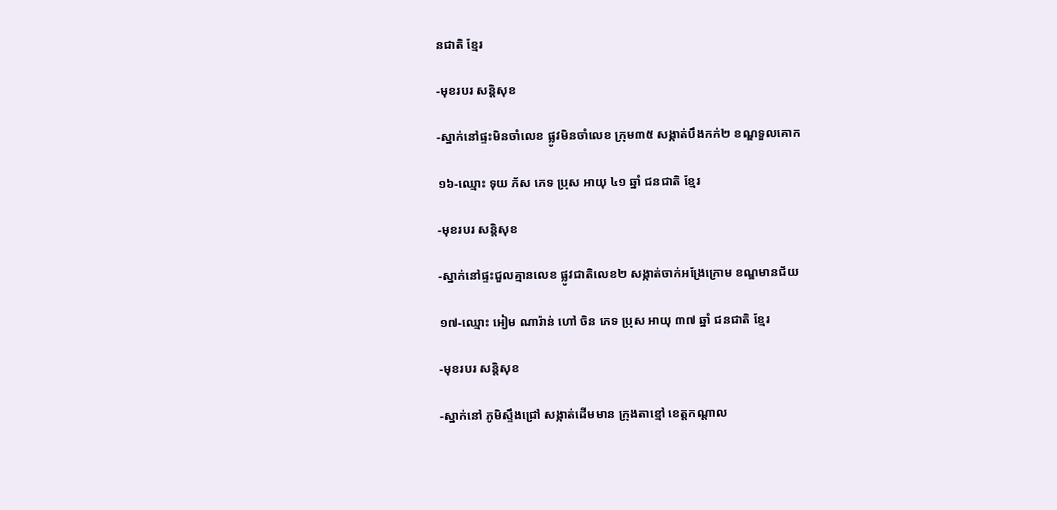នជាតិ ខ្មែរ

-មុខរបរ សន្តិសុខ

-ស្នាក់នៅផ្ទះមិនចាំលេខ ផ្លូវមិនចាំលេខ ក្រុម៣៥ សង្កាត់បឹងកក់២ ខណ្ឌទួលគោក

១៦-ឈ្មោះ ទុយ ភ័ស ភេទ ប្រុស អាយុ ៤១ ឆ្នាំ ជនជាតិ ខ្មែរ

-មុខរបរ សន្តិសុខ

-ស្នាក់នៅផ្ទះជួលគ្មានលេខ ផ្លូវជាតិលេខ២ សង្កាត់ចាក់អង្រែក្រោម ខណ្ឌមានជ័យ

១៧-ឈ្មោះ អៀម ណារ៉ាន់ ហៅ ចិន ភេទ ប្រុស អាយុ ៣៧ ឆ្នាំ ជនជាតិ ខ្មែរ

-មុខរបរ សន្តិសុខ

-ស្នាក់នៅ ភូមិស្ទឹងជ្រៅ សង្កាត់ដើមមាន ក្រុងតាខ្មៅ ខេត្តកណ្តាល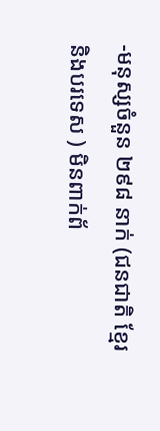-មនុស្សចំនួន ២៩៨ នាក់ (ជនជាតិ ខែ្មរ និងបរទេស ) មិនពាក់ព័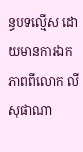ន្ធបទល្មើស ដោយមានការឯកភាពពីលោក លី សុផាណា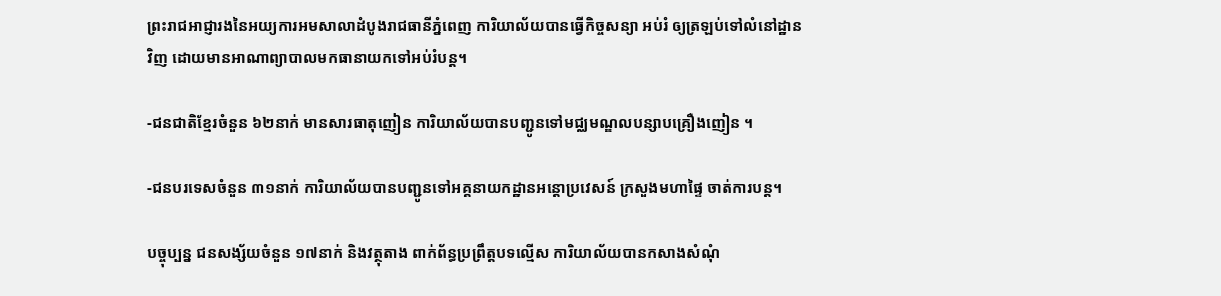ព្រះរាជអាជ្ញារងនៃអយ្យការអមសាលាដំបូងរាជធានីភ្នំពេញ ការិយាល័យបានធ្វើកិច្ចសន្យា អប់រំ ឲ្យត្រឡប់ទៅលំនៅដ្ឋានវិញ ដោយមានអាណាព្យាបាលមកធានាយកទៅអប់រំបន្ត។

-ជនជាតិខ្មែរចំនួន ៦២នាក់ មានសារធាតុញៀន ការិយាល័យបានបញ្ជូនទៅមជ្ឈមណ្ឌលបន្សាបគ្រឿងញៀន ។

-ជនបរទេសចំនួន ៣១នាក់ ការិយាល័យបានបញ្ជូនទៅអគ្គនាយកដ្ឋានអន្តោប្រវេសន៍ ក្រសួងមហាផ្ទៃ ចាត់ការបន្ត។

បច្ចុប្បន្ន ជនសង្ស័យចំនួន ១៧នាក់ និងវត្ថុតាង ពាក់ព័ន្ធប្រព្រឹត្តបទល្មើស ការិយាល័យបានកសាងសំណុំ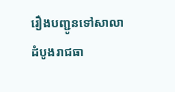រឿងបញ្ជូនទៅសាលាដំបូងរាជធា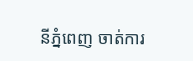នីភ្នំពេញ ចាត់ការ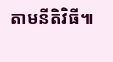តាមនីតិវិធី៕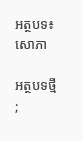អត្ថបទ៖ សោភា

អត្ថបទថ្មី
;